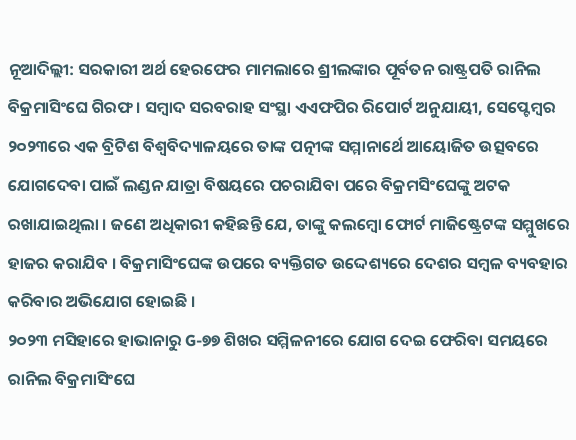ନୂଆଦିଲ୍ଲୀ: ସରକାରୀ ଅର୍ଥ ହେରଫେର ମାମଲାରେ ଶ୍ରୀଲଙ୍କାର ପୂର୍ବତନ ରାଷ୍ଟ୍ରପତି ରାନିଲ ବିକ୍ରମାସିଂଘେ ଗିରଫ । ସମ୍ବାଦ ସରବରାହ ସଂସ୍ଥା ଏଏଫପିର ରିପୋର୍ଟ ଅନୁଯାୟୀ, ସେପ୍ଟେମ୍ବର ୨୦୨୩ରେ ଏକ ବ୍ରିଟିଶ ବିଶ୍ୱବିଦ୍ୟାଳୟରେ ତାଙ୍କ ପତ୍ନୀଙ୍କ ସମ୍ମାନାର୍ଥେ ଆୟୋଜିତ ଉତ୍ସବରେ ଯୋଗଦେବା ପାଇଁ ଲଣ୍ଡନ ଯାତ୍ରା ବିଷୟରେ ପଚରାଯିବା ପରେ ବିକ୍ରମସିଂଘେଙ୍କୁ ଅଟକ ରଖାଯାଇଥିଲା । ଜଣେ ଅଧିକାରୀ କହିଛନ୍ତି ଯେ, ତାଙ୍କୁ କଲମ୍ବୋ ଫୋର୍ଟ ମାଜିଷ୍ଟ୍ରେଟଙ୍କ ସମ୍ମୁଖରେ ହାଜର କରାଯିବ । ବିକ୍ରମାସିଂଘେଙ୍କ ଉପରେ ବ୍ୟକ୍ତିଗତ ଉଦ୍ଦେଶ୍ୟରେ ଦେଶର ସମ୍ବଳ ବ୍ୟବହାର କରିବାର ଅଭିଯୋଗ ହୋଇଛି ।
୨୦୨୩ ମସିହାରେ ହାଭାନାରୁ G-୭୭ ଶିଖର ସମ୍ମିଳନୀରେ ଯୋଗ ଦେଇ ଫେରିବା ସମୟରେ ରାନିଲ ବିକ୍ରମାସିଂଘେ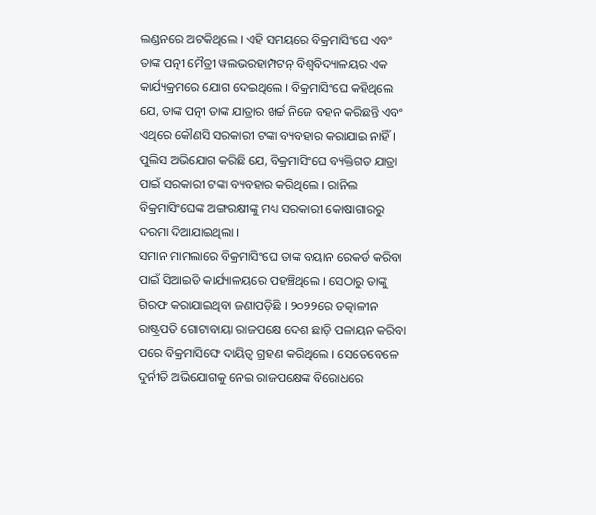ଲଣ୍ଡନରେ ଅଟକିଥିଲେ । ଏହି ସମୟରେ ବିକ୍ରମାସିଂଘେ ଏବଂ ତାଙ୍କ ପତ୍ନୀ ମୈତ୍ରୀ ୱଲଭରହାମ୍ପଟନ୍ ବିଶ୍ୱବିଦ୍ୟାଳୟର ଏକ କାର୍ଯ୍ୟକ୍ରମରେ ଯୋଗ ଦେଇଥିଲେ । ବିକ୍ରମାସିଂଘେ କହିଥିଲେ ଯେ, ତାଙ୍କ ପତ୍ନୀ ତାଙ୍କ ଯାତ୍ରାର ଖର୍ଚ୍ଚ ନିଜେ ବହନ କରିଛନ୍ତି ଏବଂ ଏଥିରେ କୌଣସି ସରକାରୀ ଟଙ୍କା ବ୍ୟବହାର କରାଯାଇ ନାହିଁ । ପୁଲିସ ଅଭିଯୋଗ କରିଛି ଯେ, ବିକ୍ରମାସିଂଘେ ବ୍ୟକ୍ତିଗତ ଯାତ୍ରା ପାଇଁ ସରକାରୀ ଟଙ୍କା ବ୍ୟବହାର କରିଥିଲେ । ରାନିଲ ବିକ୍ରମାସିଂଘେଙ୍କ ଅଙ୍ଗରକ୍ଷୀଙ୍କୁ ମଧ୍ୟ ସରକାରୀ କୋଷାଗାରରୁ ଦରମା ଦିଆଯାଇଥିଲା ।
ସମାନ ମାମଲାରେ ବିକ୍ରମାସିଂଘେ ତାଙ୍କ ବୟାନ ରେକର୍ଡ କରିବା ପାଇଁ ସିଆଇଡି କାର୍ଯ୍ୟାଳୟରେ ପହଞ୍ଚିଥିଲେ । ସେଠାରୁ ତାଙ୍କୁ ଗିରଫ କରାଯାଇଥିବା ଜଣାପଡ଼ିଛି । ୨୦୨୨ରେ ତତ୍କାଳୀନ ରାଷ୍ଟ୍ରପତି ଗୋଟାବାୟା ରାଜପକ୍ଷେ ଦେଶ ଛାଡ଼ି ପଳାୟନ କରିବା ପରେ ବିକ୍ରମାସିଙ୍ଘେ ଦାୟିତ୍ୱ ଗ୍ରହଣ କରିଥିଲେ । ସେତେବେଳେ ଦୁର୍ନୀତି ଅଭିଯୋଗକୁ ନେଇ ରାଜପକ୍ଷେଙ୍କ ବିରୋଧରେ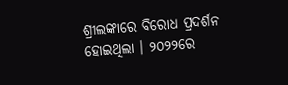ଶ୍ରୀଲଙ୍କାରେ ବିରୋଧ ପ୍ରଦର୍ଶନ ହୋଇଥିଲା । ୨୦୨୨ରେ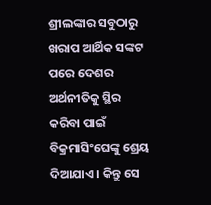ଶ୍ରୀଲଙ୍କାର ସବୁଠାରୁ ଖରାପ ଆର୍ଥିକ ସଙ୍କଟ ପରେ ଦେଶର ଅର୍ଥନୀତିକୁ ସ୍ଥିର କରିବା ପାଇଁ ବିକ୍ରମାସିଂଘେଙ୍କୁ ଶ୍ରେୟ ଦିଆଯାଏ । କିନ୍ତୁ ସେ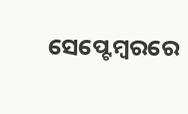ସେପ୍ଟେମ୍ବରରେ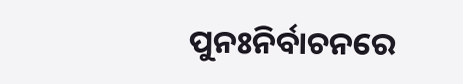ପୁନଃନିର୍ବାଚନରେ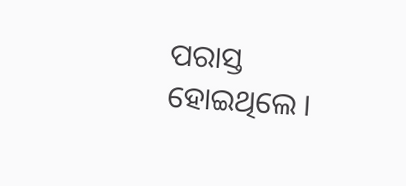ପରାସ୍ତ ହୋଇଥିଲେ ।